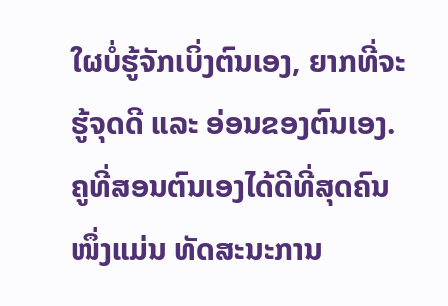ໃຜບໍ່ຮູ້ຈັກເບິ່ງຕົນເອງ, ຍາກທີ່ຈະຮູ້ຈຸດດີ ແລະ ອ່ອນຂອງຕົນເອງ. ຄູທີ່ສອນຕົນເອງໄດ້ດີທີ່ສຸດຄົນໜຶ່ງແມ່ນ ທັດສະນະການ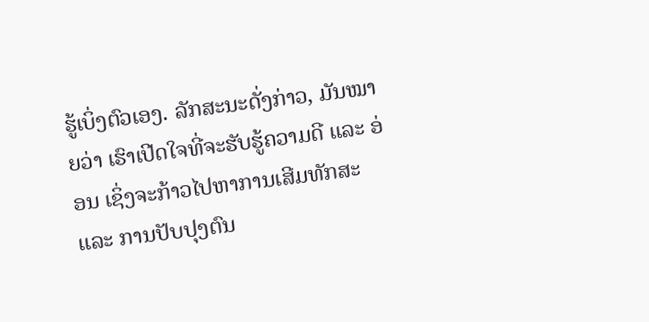ຮູ້ເບິ່ງຕົວເອງ. ລັກສະນະດັ່ງກ່າວ, ມັນໝາຍວ່າ ເຮົາເປີດໃຈທີ່ຈະຮັບຮູ້ຄວາມດີ ແລະ ອ່ອນ ເຊິ່ງຈະກ້າວໄປຫາການເສີມທັກສະ ແລະ ການປັບປຸງຕົນ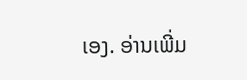ເອງ. ອ່ານເພີ່ມ